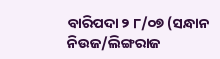ବାରିପଦା ୨ ୮/୦୭ (ସନ୍ଧାନ ନିଉଜ/ଲିଙ୍ଗରାଜ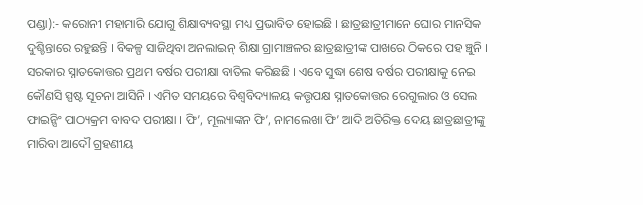ପଣ୍ଡା):- କରୋନୀ ମହାମାରି ଯୋଗୁ ଶିକ୍ଷାବ୍ୟବସ୍ଥା ମଧ୍ୟ ପ୍ରଭାବିତ ହୋଇଛି । ଛାତ୍ରଛାତ୍ରୀମାନେ ଘୋର ମାନସିକ ଦୁଶ୍ଚିନ୍ତାରେ ରହୁଛନ୍ତି । ବିକଳ୍ପ ସାଜିଥିବା ଅନଲାଇନ୍ ଶିକ୍ଷା ଗ୍ରାମାଞ୍ଚଳର ଛାତ୍ରଛାତ୍ରୀଙ୍କ ପାଖରେ ଠିକରେ ପହ ଞ୍ଚୁନି । ସରକାର ସ୍ନାତକୋତ୍ତର ପ୍ରଥମ ବର୍ଷର ପରୀକ୍ଷା ବାତିଲ କରିଛଛି । ଏବେ ସୁଦ୍ଧା ଶେଷ ବର୍ଷର ପରୀକ୍ଷାକୁ ନେଇ କୌଣସି ସ୍ପଷ୍ଟ ସୂଚନା ଆସିନି । ଏମିତ ସମୟରେ ବିଶ୍ବବିଦ୍ୟାଳୟ କତ୍ତୃପକ୍ଷ ସ୍ନାତକୋତ୍ତର ରେଗୁଲାର ଓ ସେଲ ଫାଇନ୍ସିଂ ପାଠ୍ୟକ୍ରମ ବାବଦ ପରୀକ୍ଷା । ଫି’, ମୂଲ୍ୟାଙ୍କନ ଫି’, ନାମଲେଖା ଫି’ ଆଦି ଅତିରିକ୍ତ ଦେୟ ଛାତ୍ରଛାତ୍ରୀଙ୍କୁ ମାରିବା ଆଦୌ ଗ୍ରହଣୀୟ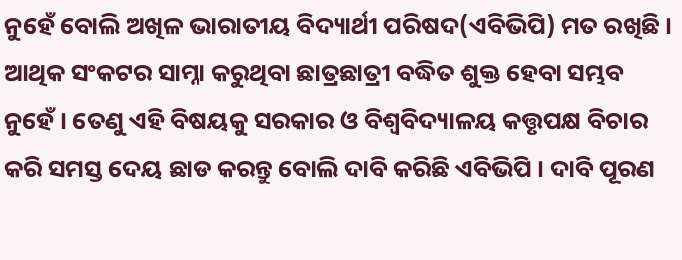ନୁହେଁ ବୋଲି ଅଖିଳ ଭାରାତୀୟ ବିଦ୍ୟାର୍ଥୀ ପରିଷଦ(ଏବିଭିପି) ମତ ରଖିଛି । ଆଥିକ ସଂକଟର ସାମ୍ନା କରୁଥିବା ଛାତ୍ରଛାତ୍ରୀ ବଦ୍ଧିତ ଶୁକ୍ତ ହେବା ସମ୍ଭବ ନୁହେଁ । ତେଣୁ ଏହି ବିଷୟକୁ ସରକାର ଓ ବିଶ୍ଵବିଦ୍ୟାଳୟ କତ୍ତୃପକ୍ଷ ବିଚାର କରି ସମସ୍ତ ଦେୟ ଛାଡ କରନ୍ତୁ ବୋଲି ଦାବି କରିଛି ଏବିଭିପି । ଦାବି ପୂରଣ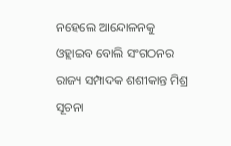ନହେଲେ ଆନ୍ଦୋଳନକୁ ଓହ୍ଲାଇବ ବୋଲି ସଂଗଠନର ରାଜ୍ୟ ସମ୍ପାଦକ ଶଶୀକାନ୍ତ ମିଶ୍ର ସୂଚନା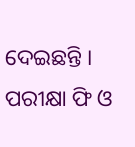ଦେଇଛନ୍ତି ।
ପରୀକ୍ଷା ଫି ଓ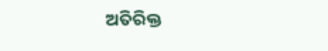ଅତିରିକ୍ତ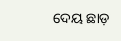ଦେୟ ଛାଡ଼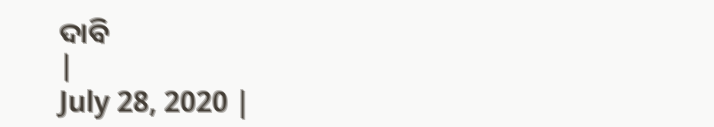ଦାବି
|
July 28, 2020 |